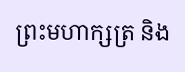ព្រះមហាក្សត្រ និង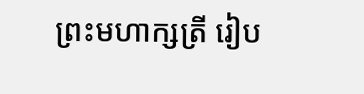ព្រះមហាក្សត្រី រៀប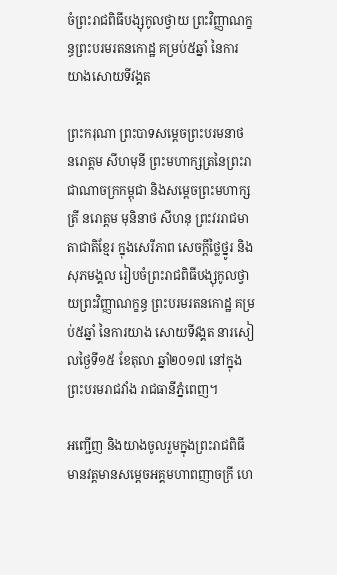ចំព្រះរាជពិធីបង្សុកូលថ្វាយ ព្រះវិញ្ញាណក្ខន្ធព្រះបរមរតនកោដ្ឋ គម្រប់៥ឆ្នាំ នៃការយាងសោយទីវង្គត

ព្រះករុណា ព្រះបាទសម្តេចព្រះបរមនាថ នរោត្តម សីហមុនី ព្រះមហាក្សត្រនៃព្រះរាជាណាចក្រកម្ពុជា និងសម្តេចព្រះមហាក្សត្រី នរោត្តម មុនិនាថ សីហនុ ព្រះវររាជមាតាជាតិខ្មែរ ក្នុងសេរីភាព សេចក្តីថ្លៃថ្នូរ និងសុភមង្គល រៀបចំព្រះរាជពិធីបង្សុកូលថ្វាយព្រះវិញ្ញាណក្ខន្ធ ព្រះបរមរតនកោដ្ឋ គម្រប់៥ឆ្នាំ នៃការយាង សោយទីវង្គត នារសៀលថ្ងៃទី១៥ ខែតុលា ឆ្នាំ២០១៧ នៅក្នុងព្រះបរមរាជវាំង រាជធានីភ្នំពេញ។

អញ្ជើញ និងយាងចូលរួមក្នុងព្រះរាជពិធី មានវត្តមានសម្តេចអគ្គមហាពញាចក្រី ហេ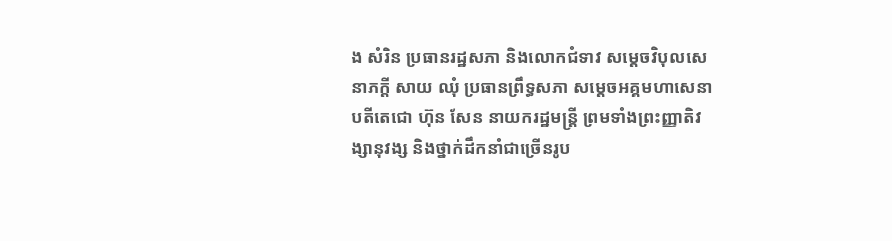ង សំរិន ប្រធានរដ្ឋសភា និងលោកជំទាវ សម្តេចវិបុលសេនាភក្តី សាយ ឈុំ ប្រធានព្រឹទ្ធសភា សម្តេចអគ្គមហាសេនាបតីតេជោ ហ៊ុន សែន នាយករដ្ឋមន្រ្តី ព្រមទាំងព្រះញ្ញាតិវង្សានុវង្ស និងថ្នាក់ដឹកនាំជាច្រើនរូប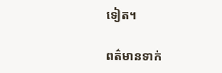ទៀត។

ពត៌មានទាក់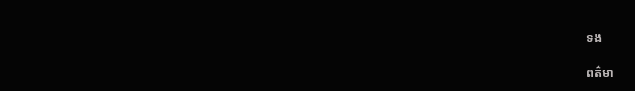ទង

ពត៌មា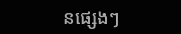នផ្សេងៗ